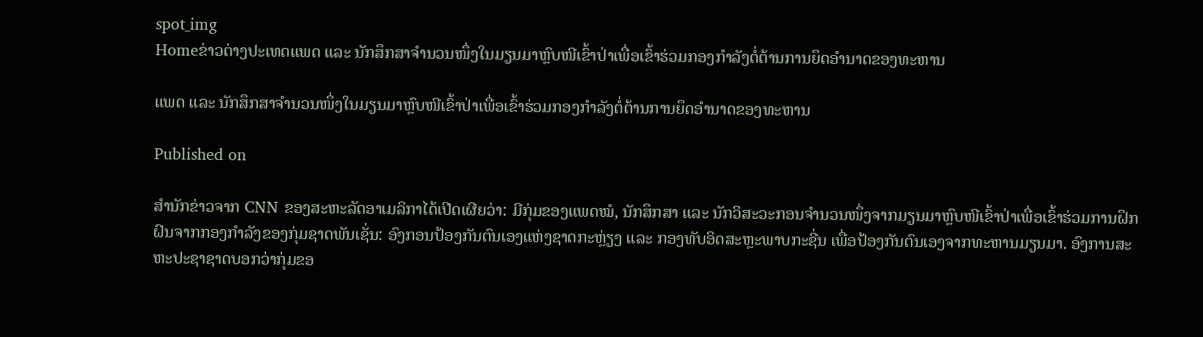spot_img
Homeຂ່າວຕ່າງປະເທດແພດ ແລະ ນັກສຶກສາຈໍານວນໜຶ່ງໃນມຽນມາຫຼົບໜີເຂົ້າປ່າເພື່ອເຂົ້າຮ່ວມກອງກໍາລັງຕໍ່ຕ້ານການຍຶດອໍານາດຂອງທະຫານ

ແພດ ແລະ ນັກສຶກສາຈໍານວນໜຶ່ງໃນມຽນມາຫຼົບໜີເຂົ້າປ່າເພື່ອເຂົ້າຮ່ວມກອງກໍາລັງຕໍ່ຕ້ານການຍຶດອໍານາດຂອງທະຫານ

Published on

ສໍານັກຂ່າວຈາກ CNN ຂອງສະຫະລັດອາເມລິກາໄດ້ເປີດເຜີຍວ່າ: ມີກຸ່ມຂອງແພດໝໍ, ນັກສຶກສາ ແລະ ນັກວິສະວະກອນຈໍານວນໜຶ່ງຈາກມຽນມາຫຼົບໜີເຂົ້າປ່າເພື່ອເຂົ້າຮ່ວມການຝຶກຝົນຈາກກອງກໍາລັງຂອງກຸ່ມຊາດພັນເຊັ່ນ: ອົງກອນປ້ອງກັນຕົນເອງແຫ່ງຊາດກະຫຼ່ຽງ ແລະ ກອງທັບອິດສະຫຼະພາບກະຊີ່ນ ເພື່ອປ້ອງກັນຕົນເອງຈາກທະຫານມຽນມາ. ອົງການສະຫະປະຊາຊາດບອກວ່າກຸ່ມຂອ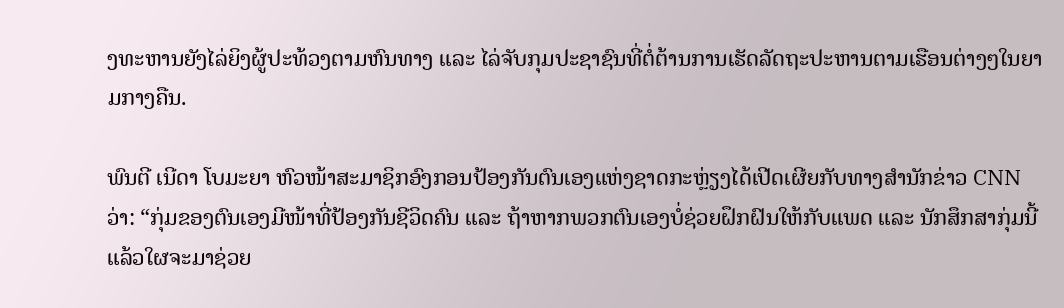ງທະຫານຍັງໄລ່ຍິງຜູ້ປະທ້ວງຕາມຫົນທາງ ແລະ ໄລ່ຈັບກຸມປະຊາຊົນທີ່ຕໍ່ຕ້ານການເຮັດລັດຖະປະຫານຕາມເຮືອນຕ່າງໆໃນຍາມກາງຄືນ.

ພົນຕີ ເນີດາ ໂບມະຍາ ຫົວໜ້າສະມາຊິກອົງກອນປ້ອງກັນຕົນເອງແຫ່ງຊາດກະຫຼ່ຽງໄດ້ເປີດເຜີຍກັບທາງສໍານັກຂ່າວ CNN ວ່າ: “ກຸ່ມຂອງຕົນເອງມີໜ້າທີ່ປ້ອງກັນຊີວິດຄົນ ແລະ ຖ້າຫາກພວກຕົນເອງບໍ່ຊ່ວຍຝຶກຝົນໃຫ້ກັບແພດ ແລະ ນັກສຶກສາກຸ່ມນີ້ ແລ້ວໃຜຈະມາຊ່ວຍ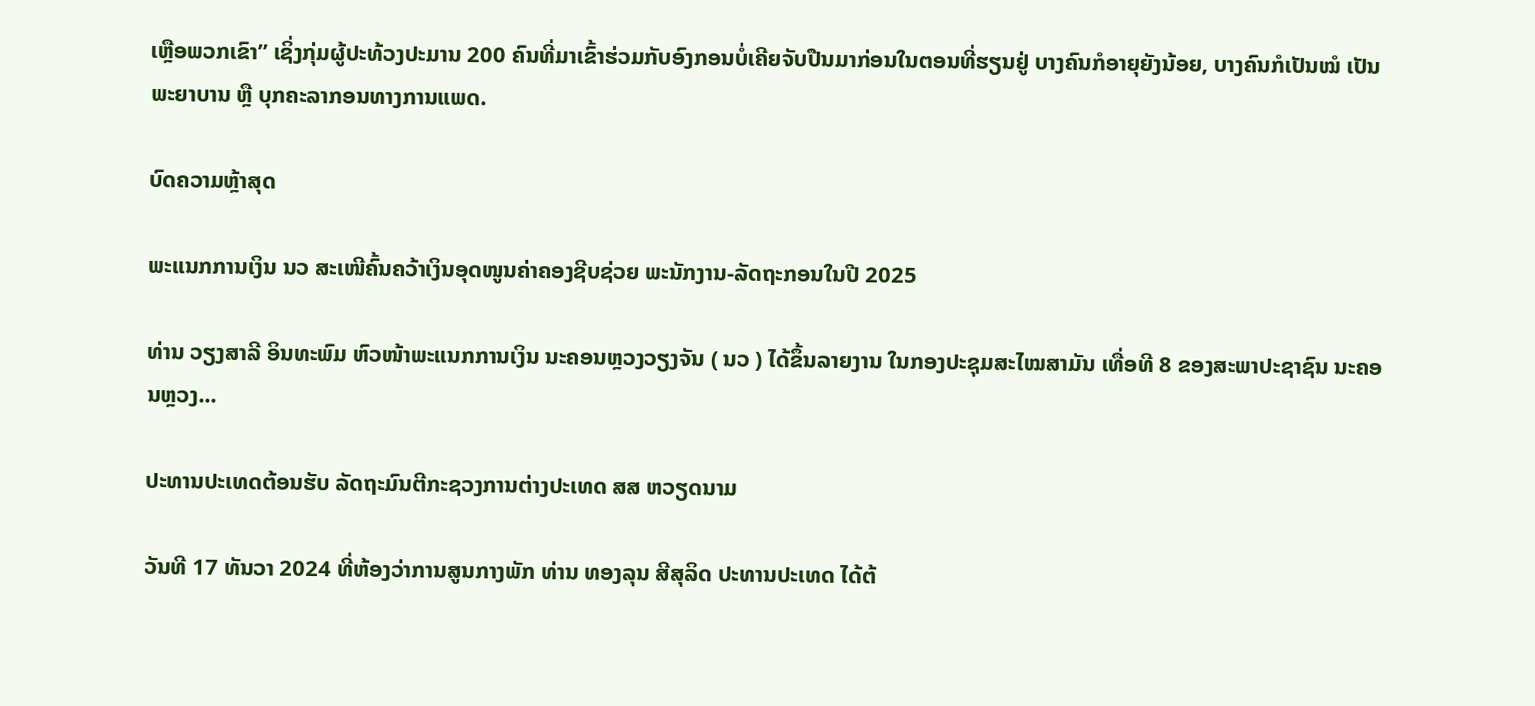ເຫຼືອພວກເຂົາ” ເຊິ່ງກຸ່ມຜູ້ປະທ້ວງປະມານ 200 ຄົນທີ່ມາເຂົ້າຮ່ວມກັບອົງກອນບໍ່ເຄີຍຈັບປືນມາກ່ອນໃນຕອນທີ່ຮຽນຢູ່ ບາງຄົນກໍອາຍຸຍັງນ້ອຍ, ບາງຄົນກໍເປັນໝໍ ເປັນພະຍາບານ ຫຼື ບຸກຄະລາກອນທາງການແພດ.

ບົດຄວາມຫຼ້າສຸດ

ພະແນກການເງິນ ນວ ສະເໜີຄົ້ນຄວ້າເງິນອຸດໜູນຄ່າຄອງຊີບຊ່ວຍ ພະນັກງານ-ລັດຖະກອນໃນປີ 2025

ທ່ານ ວຽງສາລີ ອິນທະພົມ ຫົວໜ້າພະແນກການເງິນ ນະຄອນຫຼວງວຽງຈັນ ( ນວ ) ໄດ້ຂຶ້ນລາຍງານ ໃນກອງປະຊຸມສະໄໝສາມັນ ເທື່ອທີ 8 ຂອງສະພາປະຊາຊົນ ນະຄອນຫຼວງ...

ປະທານປະເທດຕ້ອນຮັບ ລັດຖະມົນຕີກະຊວງການຕ່າງປະເທດ ສສ ຫວຽດນາມ

ວັນທີ 17 ທັນວາ 2024 ທີ່ຫ້ອງວ່າການສູນກາງພັກ ທ່ານ ທອງລຸນ ສີສຸລິດ ປະທານປະເທດ ໄດ້ຕ້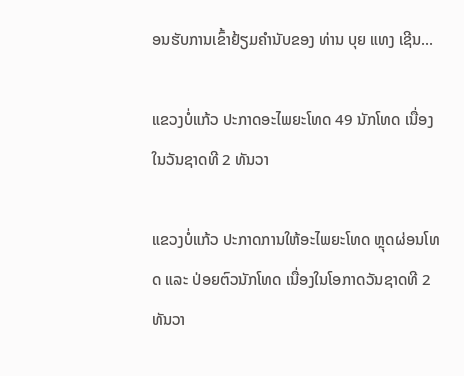ອນຮັບການເຂົ້າຢ້ຽມຄຳນັບຂອງ ທ່ານ ບຸຍ ແທງ ເຊີນ...

ແຂວງບໍ່ແກ້ວ ປະກາດອະໄພຍະໂທດ 49 ນັກໂທດ ເນື່ອງໃນວັນຊາດທີ 2 ທັນວາ

ແຂວງບໍ່ແກ້ວ ປະກາດການໃຫ້ອະໄພຍະໂທດ ຫຼຸດຜ່ອນໂທດ ແລະ ປ່ອຍຕົວນັກໂທດ ເນື່ອງໃນໂອກາດວັນຊາດທີ 2 ທັນວາ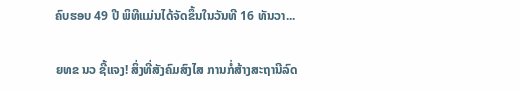ຄົບຮອບ 49 ປີ ພິທີແມ່ນໄດ້ຈັດຂຶ້ນໃນວັນທີ 16 ທັນວາ...

ຍທຂ ນວ ຊີ້ແຈງ! ສິ່ງທີ່ສັງຄົມສົງໄສ ການກໍ່ສ້າງສະຖານີລົດ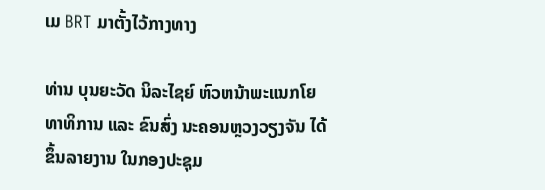ເມ BRT ມາຕັ້ງໄວ້ກາງທາງ

ທ່ານ ບຸນຍະວັດ ນິລະໄຊຍ໌ ຫົວຫນ້າພະແນກໂຍທາທິການ ແລະ ຂົນສົ່ງ ນະຄອນຫຼວງວຽງຈັນ ໄດ້ຂຶ້ນລາຍງານ ໃນກອງປະຊຸມ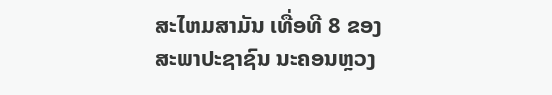ສະໄຫມສາມັນ ເທື່ອທີ 8 ຂອງສະພາປະຊາຊົນ ນະຄອນຫຼວງ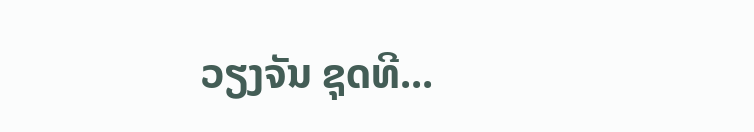ວຽງຈັນ ຊຸດທີ...